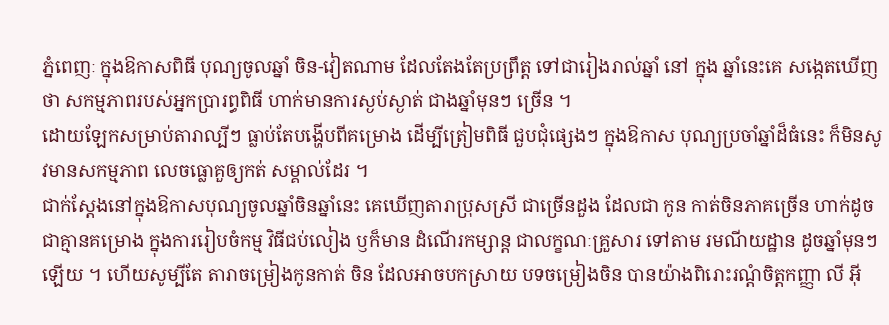ភ្នំពេញៈ ក្នុងឱកាសពិធី បុណ្យចូលឆ្នាំ ចិន-វៀតណាម ដែលតែងតែប្រព្រឹត្ត ទៅជារៀងរាល់ឆ្នាំ នៅ ក្នុង ឆ្នាំនេះគេ សង្កេតឃើញថា សកម្មភាពរបស់អ្នកប្រារព្ធពិធី ហាក់មានការស្ងប់ស្ងាត់ ជាងឆ្នាំមុនៗ ច្រើន ។
ដោយឡែកសម្រាប់តារាល្បីៗ ធ្លាប់តែបង្ហើបពីគម្រោង ដើម្បីត្រៀមពិធី ជួបជុំផ្សេងៗ ក្នុងឱកាស បុណ្យប្រចាំឆ្នាំដ៏ធំនេះ ក៏មិនសូវមានសកម្មភាព លេចធ្លោគួឲ្យកត់ សម្គាល់ដែរ ។
ជាក់ស្តែងនៅក្នុងឱកាសបុណ្យចូលឆ្នាំចិនឆ្នាំនេះ គេឃើញតារាប្រុសស្រី ជាច្រើនដួង ដែលជា កូន កាត់ចិនភាគច្រើន ហាក់ដូចជាគ្មានគម្រោង ក្នុងការរៀបចំកម្ម វិធីជប់លៀង ឫក៏មាន ដំណើរកម្សាន្ត ជាលក្ខណៈគ្រួសារ ទៅតាម រមណីយដ្ឋាន ដូចឆ្នាំមុនៗឡើយ ។ ហើយសូម្បីតែ តារាចម្រៀងកូនកាត់ ចិន ដែលអាចបកស្រាយ បទចម្រៀងចិន បានយ៉ាងពិរោះរណ្តំចិត្តកញ្ញា លី អ៊ី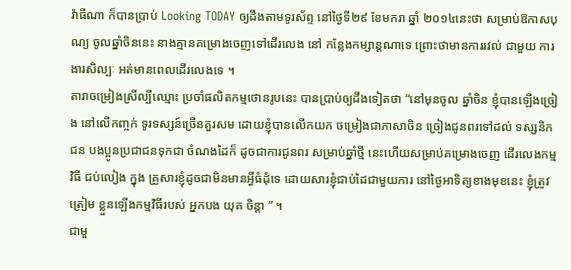វ៉ាធីណា ក៏បានប្រាប់ Looking TODAY ឲ្យដឹងតាមទូរស័ព្ទ នៅថ្ងៃទី២៩ ខែមករា ឆ្នាំ ២០១៤នេះថា សម្រាប់ឱកាសបុណ្យ ចូលឆ្នាំចិននេះ នាងគ្មានគម្រោងចេញទៅដើរលេង នៅ កន្លែងកម្សាន្តណាទេ ព្រោះថាមានការរវល់ ជាមួយ ការងារសិល្បៈ អត់មានពេលដើរលេងទេ ។
តារាចម្រៀងស្រីល្បីឈ្មោះ ប្រចាំផលិតកម្មថោនរូបនេះ បានប្រាប់ឲ្យដឹងទៀតថា “នៅមុនចូល ឆ្នាំចិន ខ្ញុំបានឡើងច្រៀង នៅលើកញ្ចក់ ទូរទស្សន៍ច្រើនគួរសម ដោយខ្ញុំបានលើកយក ចម្រៀងជាភាសាចិន ច្រៀងជូនពរទៅដល់ ទស្សនិកជន បងប្អូនប្រជាជនទុកជា ចំណងដៃក៏ ដូចជាការជូនពរ សម្រាប់ឆ្នាំថ្មី នេះហើយសម្រាប់គម្រោងចេញ ដើរលេងកម្មវិធី ជប់លៀង ក្នុង គ្រួសារខ្ញុំដូចជាមិនមានអ្វីធំដុំទេ ដោយសារខ្ញុំជាប់ដៃជាមួយការ នៅថ្ងៃអាទិត្យខាងមុខនេះ ខ្ញុំត្រូវត្រៀម ខ្លួនឡើងកម្មវិធីរបស់ អ្នកបង យុគ ចិន្តា ” ។
ជាមួ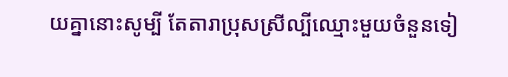យគ្នានោះសូម្បី តែតារាប្រុសស្រីល្បីឈ្មោះមួយចំនួនទៀ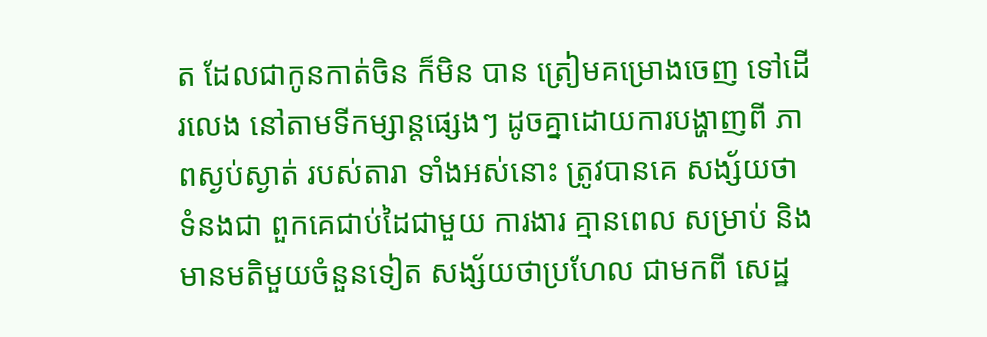ត ដែលជាកូនកាត់ចិន ក៏មិន បាន ត្រៀមគម្រោងចេញ ទៅដើរលេង នៅតាមទីកម្សាន្តផ្សេងៗ ដូចគ្នាដោយការបង្ហាញពី ភាពស្ងប់ស្ងាត់ របស់តារា ទាំងអស់នោះ ត្រូវបានគេ សង្ស័យថាទំនងជា ពួកគេជាប់ដៃជាមួយ ការងារ គ្មានពេល សម្រាប់ និងមានមតិមួយចំនួនទៀត សង្ស័យថាប្រហែល ជាមកពី សេដ្ឋ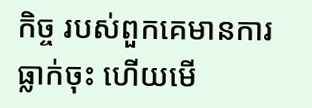កិច្ច របស់ពួកគេមានការ ធ្លាក់ចុះ ហើយមើ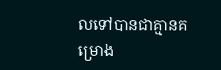លទៅបានជាគ្មានគម្រោង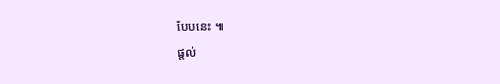បែបនេះ ៕
ផ្តល់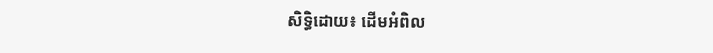សិទ្ធិដោយ៖ ដើមអំពិល